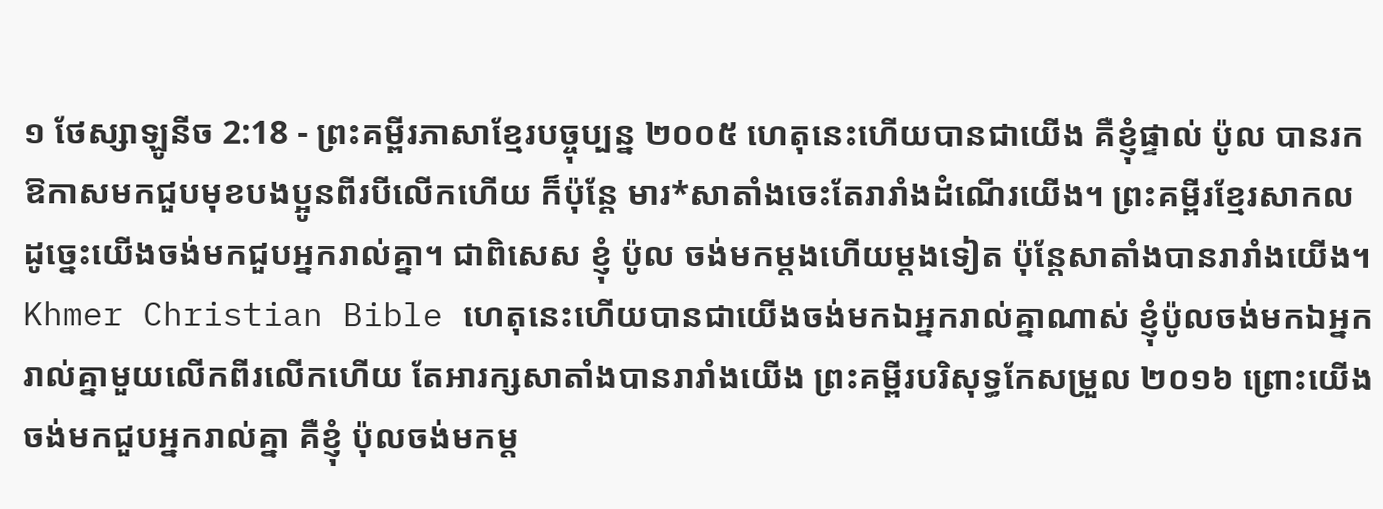១ ថែស្សាឡូនីច 2:18 - ព្រះគម្ពីរភាសាខ្មែរបច្ចុប្បន្ន ២០០៥ ហេតុនេះហើយបានជាយើង គឺខ្ញុំផ្ទាល់ ប៉ូល បានរកឱកាសមកជួបមុខបងប្អូនពីរបីលើកហើយ ក៏ប៉ុន្តែ មារ*សាតាំងចេះតែរារាំងដំណើរយើង។ ព្រះគម្ពីរខ្មែរសាកល ដូច្នេះយើងចង់មកជួបអ្នករាល់គ្នា។ ជាពិសេស ខ្ញុំ ប៉ូល ចង់មកម្ដងហើយម្ដងទៀត ប៉ុន្តែសាតាំងបានរារាំងយើង។ Khmer Christian Bible ហេតុនេះហើយបានជាយើងចង់មកឯអ្នករាល់គ្នាណាស់ ខ្ញុំប៉ូលចង់មកឯអ្នករាល់គ្នាមួយលើកពីរលើកហើយ តែអារក្សសាតាំងបានរារាំងយើង ព្រះគម្ពីរបរិសុទ្ធកែសម្រួល ២០១៦ ព្រោះយើងចង់មកជួបអ្នករាល់គ្នា គឺខ្ញុំ ប៉ុលចង់មកម្ត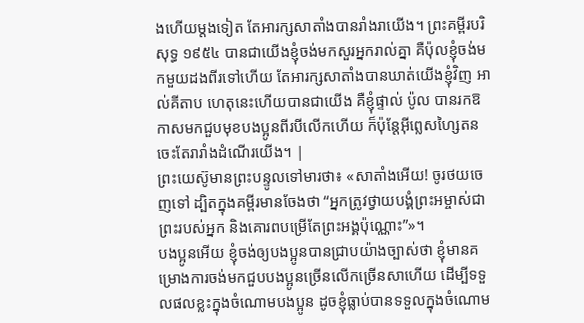ងហើយម្តងទៀត តែអារក្សសាតាំងបានរាំងរាយើង។ ព្រះគម្ពីរបរិសុទ្ធ ១៩៥៤ បានជាយើងខ្ញុំចង់មកសួរអ្នករាល់គ្នា គឺប៉ុលខ្ញុំចង់មកមួយដងពីរទៅហើយ តែអារក្សសាតាំងបានឃាត់យើងខ្ញុំវិញ អាល់គីតាប ហេតុនេះហើយបានជាយើង គឺខ្ញុំផ្ទាល់ ប៉ូល បានរកឱកាសមកជួបមុខបងប្អូនពីរបីលើកហើយ ក៏ប៉ុន្ដែអ៊ីព្លេសហ្សៃតនចេះតែរារាំងដំណើរយើង។ |
ព្រះយេស៊ូមានព្រះបន្ទូលទៅមារថា៖ «សាតាំងអើយ! ចូរថយចេញទៅ ដ្បិតក្នុងគម្ពីរមានចែងថា “អ្នកត្រូវថ្វាយបង្គំព្រះអម្ចាស់ជាព្រះរបស់អ្នក និងគោរពបម្រើតែព្រះអង្គប៉ុណ្ណោះ”»។
បងប្អូនអើយ ខ្ញុំចង់ឲ្យបងប្អូនបានជ្រាបយ៉ាងច្បាស់ថា ខ្ញុំមានគម្រោងការចង់មកជួបបងប្អូនច្រើនលើកច្រើនសាហើយ ដើម្បីទទួលផលខ្លះក្នុងចំណោមបងប្អូន ដូចខ្ញុំធ្លាប់បានទទួលក្នុងចំណោម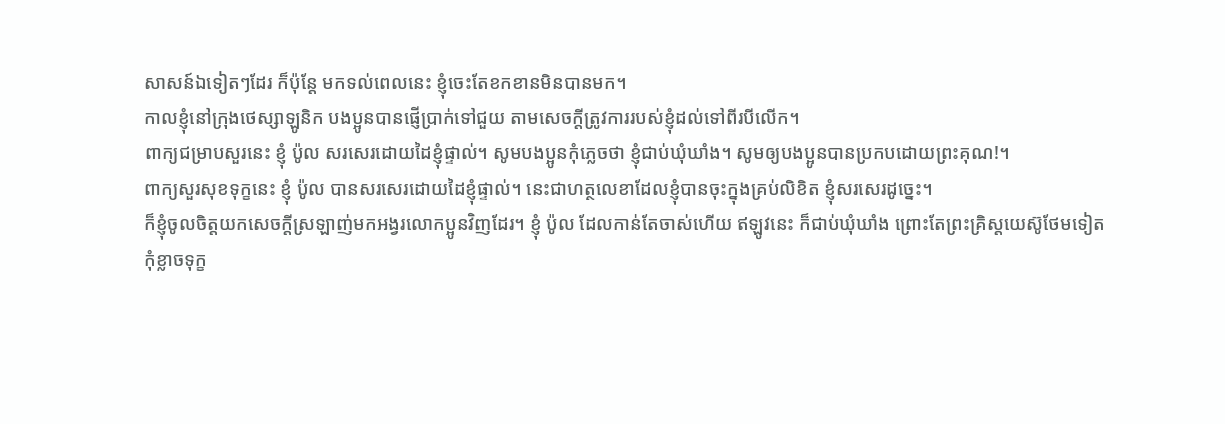សាសន៍ឯទៀតៗដែរ ក៏ប៉ុន្តែ មកទល់ពេលនេះ ខ្ញុំចេះតែខកខានមិនបានមក។
កាលខ្ញុំនៅក្រុងថេស្សាឡូនិក បងប្អូនបានផ្ញើប្រាក់ទៅជួយ តាមសេចក្ដីត្រូវការរបស់ខ្ញុំដល់ទៅពីរបីលើក។
ពាក្យជម្រាបសួរនេះ ខ្ញុំ ប៉ូល សរសេរដោយដៃខ្ញុំផ្ទាល់។ សូមបងប្អូនកុំភ្លេចថា ខ្ញុំជាប់ឃុំឃាំង។ សូមឲ្យបងប្អូនបានប្រកបដោយព្រះគុណ!។
ពាក្យសួរសុខទុក្ខនេះ ខ្ញុំ ប៉ូល បានសរសេរដោយដៃខ្ញុំផ្ទាល់។ នេះជាហត្ថលេខាដែលខ្ញុំបានចុះក្នុងគ្រប់លិខិត ខ្ញុំសរសេរដូច្នេះ។
ក៏ខ្ញុំចូលចិត្តយកសេចក្ដីស្រឡាញ់មកអង្វរលោកប្អូនវិញដែរ។ ខ្ញុំ ប៉ូល ដែលកាន់តែចាស់ហើយ ឥឡូវនេះ ក៏ជាប់ឃុំឃាំង ព្រោះតែព្រះគ្រិស្តយេស៊ូថែមទៀត
កុំខ្លាចទុក្ខ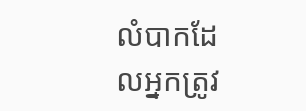លំបាកដែលអ្នកត្រូវ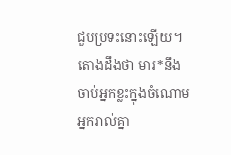ជួបប្រទះនោះឡើយ។ តោងដឹងថា មារ*នឹងចាប់អ្នកខ្លះក្នុងចំណោមអ្នករាល់គ្នា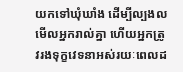យកទៅឃុំឃាំង ដើម្បីល្បងលមើលអ្នករាល់គ្នា ហើយអ្នកត្រូវរងទុក្ខវេទនាអស់រយៈពេលដ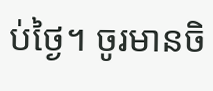ប់ថ្ងៃ។ ចូរមានចិ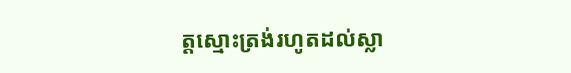ត្តស្មោះត្រង់រហូតដល់ស្លា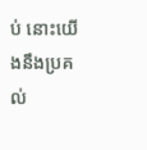ប់ នោះយើងនឹងប្រគល់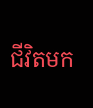ជីវិតមក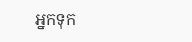អ្នកទុក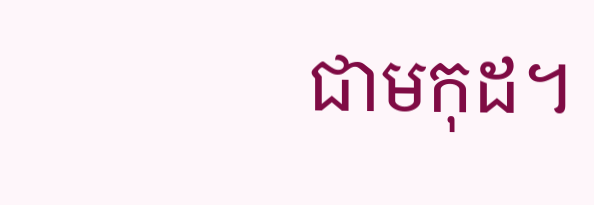ជាមកុដ។